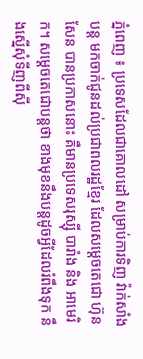ភ្នំពេញ ៖ ប្រទេសដែលជាគោលដៅ សម្រាប់ការទិញ វ៉ាក់សាំងបន្ត មកចាក់ជូនដល់ប្រជាពលរដ្ឋខ្មែរ ដែលសម្តេចតេជោ ហ៊ុន សែន បានប្រកាសនោះ គឺមានប្រទេសរុស្ស៊ី បារាំង និង អាមេរិក។ សម្តេចតេជោបន្តថា ខាងមុខនឹងបន្តដូចអ្វីដែលរំពឹងទុក នឹងស្នើសុំទីញពីស៊ី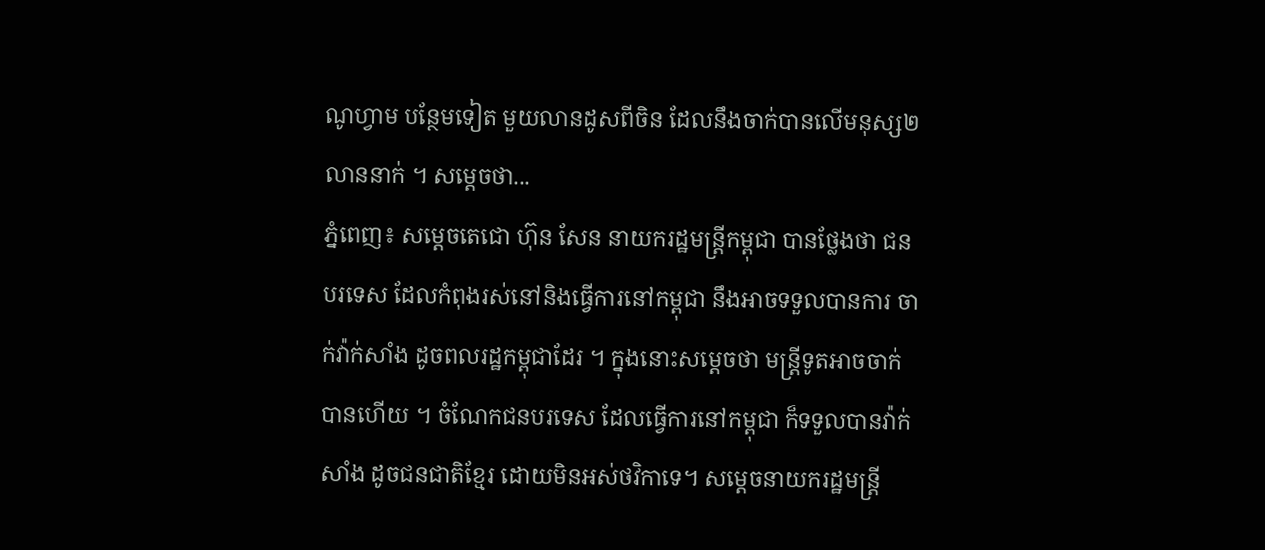ណូហ្វាម បន្ថែមទៀត មួយលានដូសពីចិន ដែលនឹងចាក់បានលើមនុស្ស២លាននាក់ ។ សម្តេចថា...
ភ្នំពេញ៖ សម្តេចតេជោ ហ៊ុន សែន នាយករដ្ឋមន្រ្តីកម្ពុជា បានថ្លែងថា ជនបរទេស ដែលកំពុងរស់នៅនិងធ្វើការនៅកម្ពុជា នឹងអាចទទួលបានការ ចាក់វ៉ាក់សាំង ដូចពលរដ្ឋកម្ពុជាដែរ ។ ក្នុងនោះសម្តេចថា មន្រ្តីទូតអាចចាក់បានហើយ ។ ចំណែកជនបរទេស ដែលធ្វើការនៅកម្ពុជា ក៏ទទួលបានវ៉ាក់សាំង ដូចជនជាតិខ្មែរ ដោយមិនអស់ថវិកាទេ។ សម្តេចនាយករដ្ឋមន្រ្តី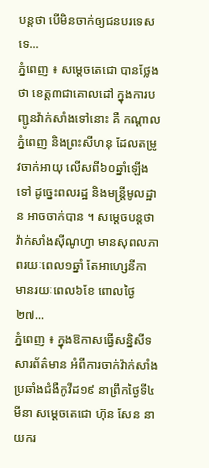បន្តថា បើមិនចាក់ឲ្យជនបរទេសទេ...
ភ្នំពេញ ៖ សម្តេចតេជោ បានថ្លែងថា ខេត្ត៣ជាគោលដៅ ក្នុងការបញ្ជូនវ៉ាក់សាំងទៅនោះ គឺ កណ្តាល ភ្នំពេញ និងព្រះសីហនុ ដែលតម្រូវចាក់អាយុ លើសពី៦០ឆ្នាំឡើងទៅ ដូច្នេះពលរដ្ឋ និងមន្រ្តីមូលដ្ឋាន អាចចាក់បាន ។ សម្តេចបន្តថា វ៉ាក់សាំងស៊ីណូហ្វា មានសុពលភាពរយៈពេល១ឆ្នាំ តែអាហ្សេនីកា មានរយៈពេល៦ខែ ពោលថ្ងៃ២៧...
ភ្នំពេញ ៖ ក្នុងឱកាសធ្វើសន្និសីទសារព័ត៌មាន អំពីការចាក់វ៉ាក់សាំងប្រឆាំងជំងឺកូវីដ១៩ នាព្រឹកថ្ងៃទី៤ មីនា សម្តេចតេជោ ហ៊ុន សែន នាយករ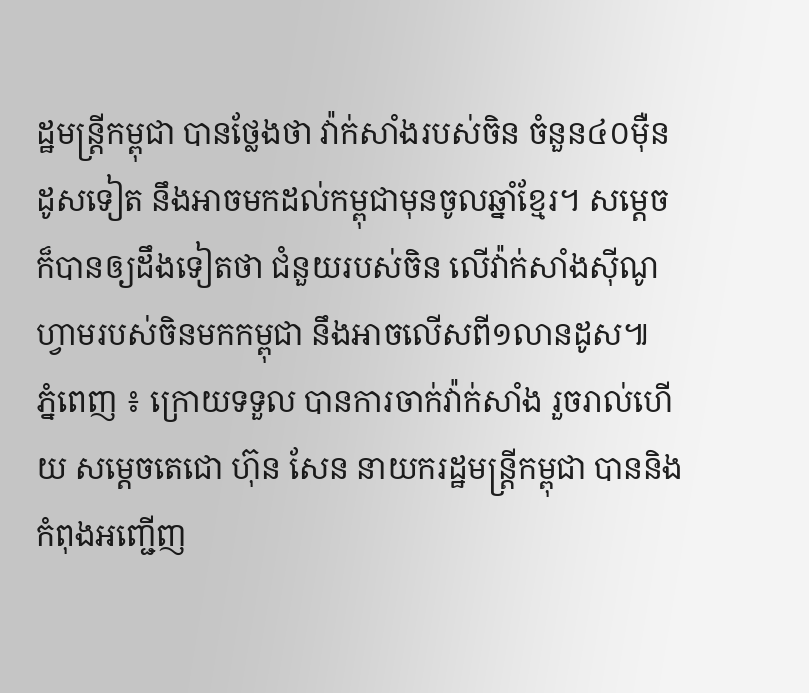ដ្ឋមន្ត្រីកម្ពុជា បានថ្លែងថា វ៉ាក់សាំងរបស់ចិន ចំនួន៤០ម៉ឺនដូសទៀត នឹងអាចមកដល់កម្ពុជាមុនចូលឆ្នាំខ្មែរ។ សម្តេចក៏បានឲ្យដឹងទៀតថា ជំនួយរបស់ចិន លើវ៉ាក់សាំងស៊ីណូហ្វាមរបស់ចិនមកកម្ពុជា នឹងអាចលើសពី១លានដូស៕
ភ្នំពេញ ៖ ក្រោយទទួល បានការចាក់វ៉ាក់សាំង រួចរាល់ហើយ សម្តេចតេជោ ហ៊ុន សែន នាយករដ្ឋមន្ត្រីកម្ពុជា បាននិងកំពុងអញ្ជើញ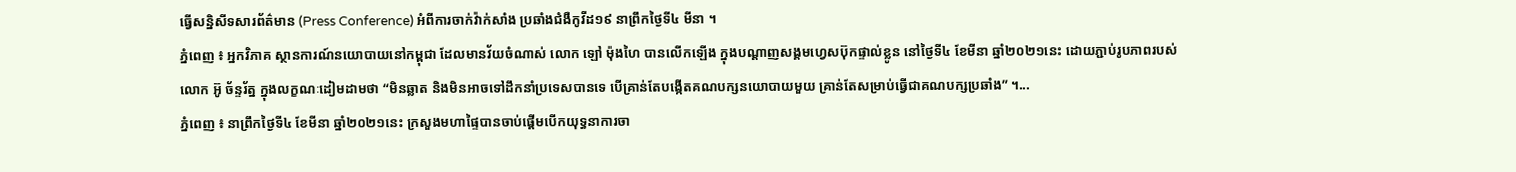ធ្វើសន្និសីទសារព័ត៌មាន (Press Conference) អំពីការចាក់វ៉ាក់សាំង ប្រឆាំងជំងឺកូវីដ១៩ នាព្រឹកថ្ងៃទី៤ មីនា ។
ភ្នំពេញ ៖ អ្នកវិភាគ ស្ថានការណ៍នយោបាយនៅកម្ពុជា ដែលមានវ័យចំណាស់ លោក ឡៅ ម៉ុងហៃ បានលើកឡើង ក្នុងបណ្តាញសង្គមហ្វេសប៊ុកផ្ទាល់ខ្លូន នៅថ្ងៃទី៤ ខែមីនា ឆ្នាំ២០២១នេះ ដោយភ្ជាប់រូបភាពរបស់លោក អ៊ូ ច័ន្ទរ័ត្ន ក្នុងលក្ខណៈដៀមដាមថា “មិនឆ្លាត និងមិនអាចទៅដឹកនាំប្រទេសបានទេ បើគ្រាន់តែបង្កើតគណបក្សនយោបាយមួយ គ្រាន់តែសម្រាប់ធ្វើជាគណបក្សប្រឆាំង” ។...
ភ្នំពេញ ៖ នាព្រឹកថ្ងៃទី៤ ខែមីនា ឆ្នាំ២០២១នេះ ក្រសួងមហាផ្ទៃបានចាប់ផ្ដើមបើកយុទ្ធនាការចា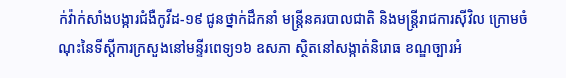ក់វ៉ាក់សាំងបង្ការជំងឺកូវីដ-១៩ ជូនថ្នាក់ដឹកនាំ មន្ត្រីនគរបាលជាតិ និងមន្ដ្រីរាជការស៊ីវិល ក្រោមចំណុះនៃទីស្តីការក្រសួងនៅមន្ទីរពេទ្យ១៦ ឧសភា ស្ថិតនៅសង្កាត់និរោធ ខណ្ឌច្បារអំ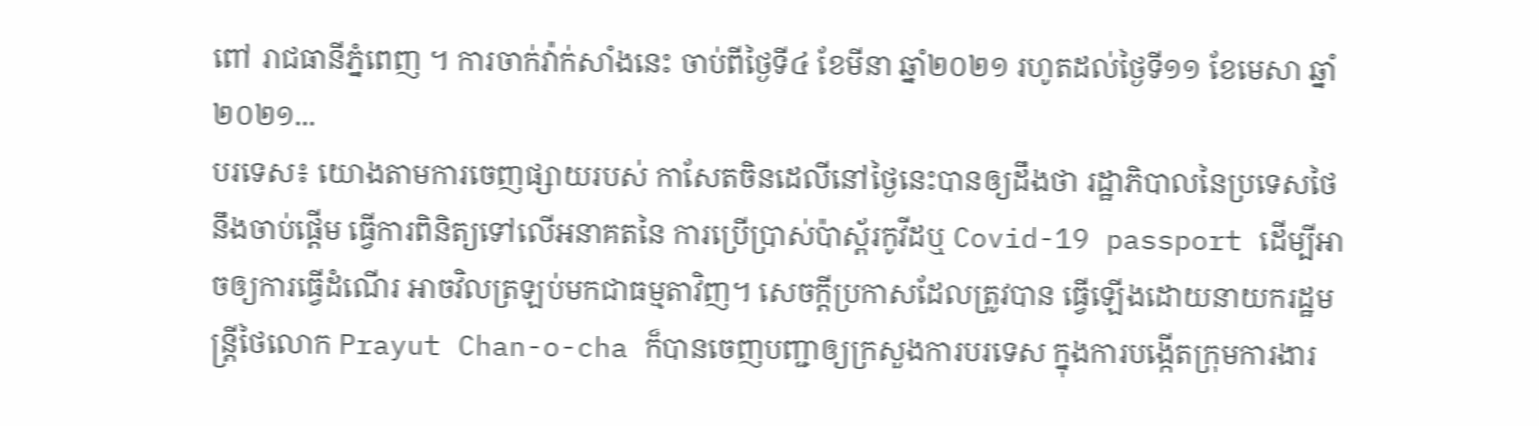ពៅ រាជធានីភ្នំពេញ ។ ការចាក់វ៉ាក់សាំងនេះ ចាប់ពីថ្ងៃទី៤ ខែមីនា ឆ្នាំ២០២១ រហូតដល់ថ្ងៃទី១១ ខែមេសា ឆ្នាំ២០២១...
បរទេស៖ យោងតាមការចេញផ្សាយរបស់ កាសែតចិនដេលីនៅថ្ងៃនេះបានឲ្យដឹងថា រដ្ឋាភិបាលនៃប្រទេសថៃនឹងចាប់ផ្តើម ធ្វើការពិនិត្យទៅលើអនាគតនៃ ការប្រើប្រាស់ប៉ាស្ព័រកូវីដឬ Covid-19 passport ដើម្បីអាចឲ្យការធ្វើដំណើរ អាចវិលត្រឡប់មកជាធម្មតាវិញ។ សេចក្តីប្រកាសដែលត្រូវបាន ធ្វើឡើងដោយនាយករដ្ឋមន្ត្រីថៃលោក Prayut Chan-o-cha ក៏បានចេញបញ្ជាឲ្យក្រសួងការបរទេស ក្នុងការបង្កើតក្រុមការងារ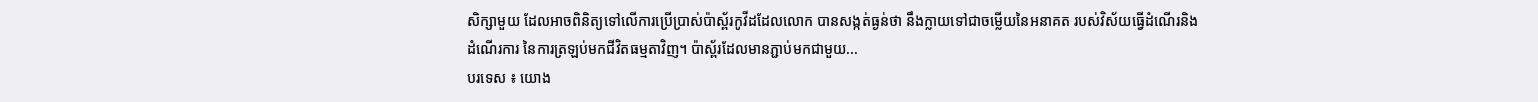សិក្សាមួយ ដែលអាចពិនិត្យទៅលើការប្រើប្រាស់ប៉ាស្ព័រកូវីដដែលលោក បានសង្កត់ធ្ងន់ថា នឹងក្លាយទៅជាចម្លើយនៃអនាគត របស់វិស័យធ្វើដំណើរនិងដំណើរការ នៃការត្រឡប់មកជីវិតធម្មតាវិញ។ ប៉ាស្ព័រដែលមានភ្ជាប់មកជាមួយ...
បរទេស ៖ យោង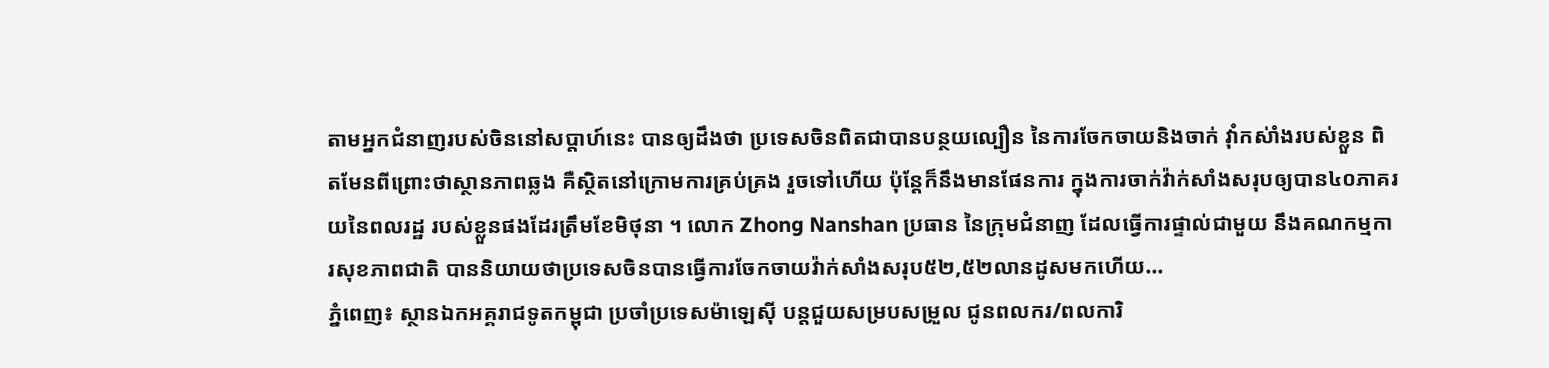តាមអ្នកជំនាញរបស់ចិននៅសប្តាហ៍នេះ បានឲ្យដឹងថា ប្រទេសចិនពិតជាបានបន្ថយល្បឿន នៃការចែកចាយនិងចាក់ វ៉ាំកស់ាំងរបស់ខ្លួន ពិតមែនពីព្រោះថាស្ថានភាពឆ្លង គឺស្ថិតនៅក្រោមការគ្រប់គ្រង រួចទៅហើយ ប៉ុន្តែក៏នឹងមានផែនការ ក្នុងការចាក់វ៉ាក់សាំងសរុបឲ្យបាន៤០ភាគរយនៃពលរដ្ឋ របស់ខ្លួនផងដែរត្រឹមខែមិថុនា ។ លោក Zhong Nanshan ប្រធាន នៃក្រុមជំនាញ ដែលធ្វើការផ្ទាល់ជាមួយ នឹងគណកម្មការសុខភាពជាតិ បាននិយាយថាប្រទេសចិនបានធ្វើការចែកចាយវ៉ាក់សាំងសរុប៥២,៥២លានដូសមកហើយ...
ភ្នំពេញ៖ ស្ថានឯកអគ្គរាជទូតកម្ពុជា ប្រចាំប្រទេសម៉ាឡេស៊ី បន្តជួយសម្របសម្រួល ជូនពលករ/ពលការិ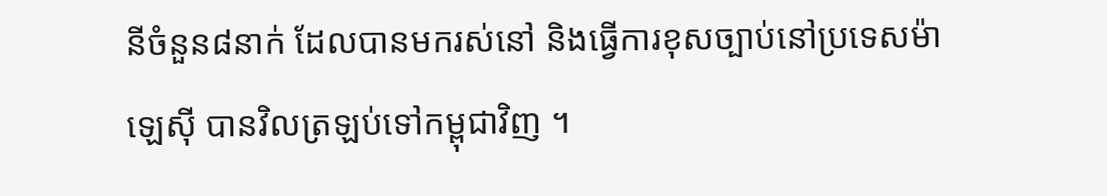នីចំនួន៨នាក់ ដែលបានមករស់នៅ និងធ្វើការខុសច្បាប់នៅប្រទេសម៉ាឡេស៊ី បានវិលត្រឡប់ទៅកម្ពុជាវិញ ។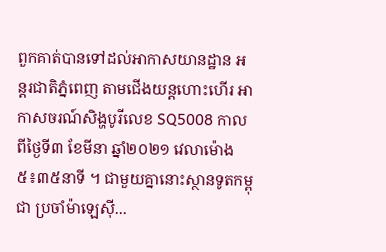ពួកគាត់បានទៅដល់អាកាសយានដ្ឋាន អន្តរជាតិភ្នំពេញ តាមជើងយន្តហោះហើរ អាកាសចរណ៍សិង្ហបូរីលេខ SQ5008 កាលពីថ្ងៃទី៣ ខែមីនា ឆ្នាំ២០២១ វេលាម៉ោង ៥៖៣៥នាទី ។ ជាមួយគ្នានោះស្ថានទូតកម្ពុជា ប្រចាំម៉ាឡេស៊ី...